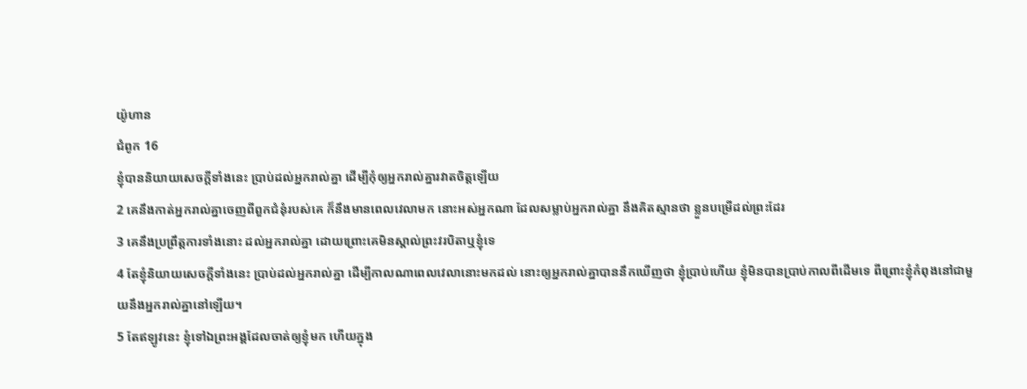យ៉ូហាន
ជំពូក 16
ខ្ញុំបាននិយាយសេចក្ដីទាំងនេះ ប្រាប់ដល់អ្នករាល់គ្នា ដើម្បីកុំឲ្យអ្នករាល់គ្នារវាតចិត្តឡើយ
2 គេនឹងកាត់អ្នករាល់គ្នាចេញពីពួកជំនុំរបស់គេ ក៏នឹងមានពេលវេលាមក នោះអស់អ្នកណា ដែលសម្លាប់អ្នករាល់គ្នា នឹងគិតស្មានថា ខ្លួនបម្រើដល់ព្រះដែរ
3 គេនឹងប្រព្រឹត្តការទាំងនោះ ដល់អ្នករាល់គ្នា ដោយព្រោះគេមិនស្គាល់ព្រះវរបិតាឬខ្ញុំទេ
4 តែខ្ញុំនិយាយសេចក្ដីទាំងនេះ ប្រាប់ដល់អ្នករាល់គ្នា ដើម្បីកាលណាពេលវេលានោះមកដល់ នោះឲ្យអ្នករាល់គ្នាបាននឹកឃើញថា ខ្ញុំប្រាប់ហើយ ខ្ញុំមិនបានប្រាប់កាលពីដើមទេ ពីព្រោះខ្ញុំកំពុងនៅជាមួយនឹងអ្នករាល់គ្នានៅឡើយ។
5 តែឥឡូវនេះ ខ្ញុំទៅឯព្រះអង្គដែលចាត់ឲ្យខ្ញុំមក ហើយក្នុង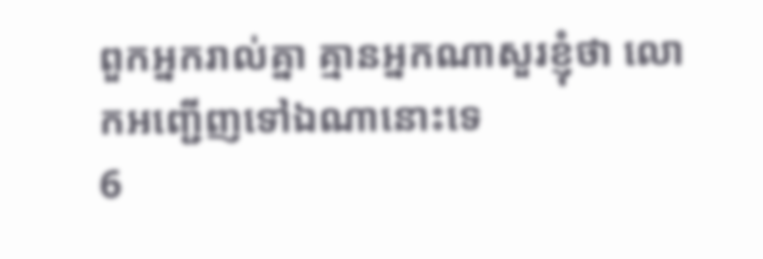ពួកអ្នករាល់គ្នា គ្មានអ្នកណាសួរខ្ញុំថា លោកអញ្ជើញទៅឯណានោះទេ
6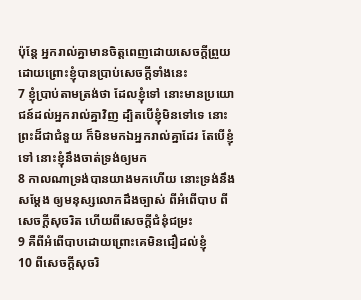ប៉ុន្តែ អ្នករាល់គ្នាមានចិត្តពេញដោយសេចក្ដីព្រួយ ដោយព្រោះខ្ញុំបានប្រាប់សេចក្ដីទាំងនេះ
7 ខ្ញុំប្រាប់តាមត្រង់ថា ដែលខ្ញុំទៅ នោះមានប្រយោជន៍ដល់អ្នករាល់គ្នាវិញ ដ្បិតបើខ្ញុំមិនទៅទេ នោះព្រះដ៏ជាជំនួយ ក៏មិនមកឯអ្នករាល់គ្នាដែរ តែបើខ្ញុំទៅ នោះខ្ញុំនឹងចាត់ទ្រង់ឲ្យមក
8 កាលណាទ្រង់បានយាងមកហើយ នោះទ្រង់នឹងសម្ដែង ឲ្យមនុស្សលោកដឹងច្បាស់ ពីអំពើបាប ពីសេចក្ដីសុចរិត ហើយពីសេចក្ដីជំនុំជម្រះ
9 គឺពីអំពើបាបដោយព្រោះគេមិនជឿដល់ខ្ញុំ
10 ពីសេចក្ដីសុចរិ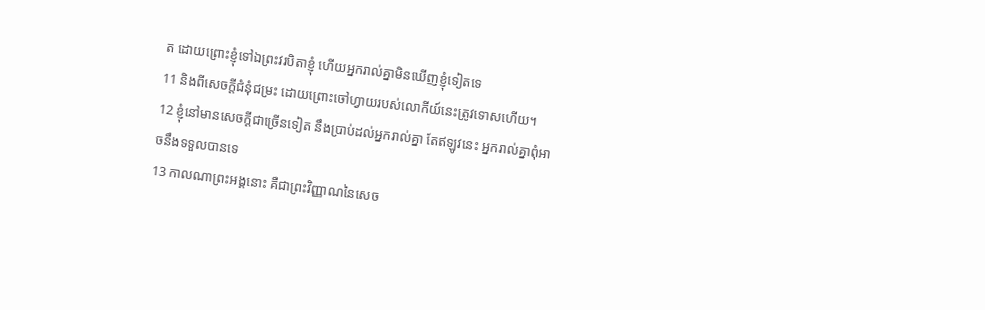ត ដោយព្រោះខ្ញុំទៅឯព្រះវរបិតាខ្ញុំ ហើយអ្នករាល់គ្នាមិនឃើញខ្ញុំទៀតទេ
11 និងពីសេចក្ដីជំនុំជម្រះ ដោយព្រោះចៅហ្វាយរបស់លោកីយ៍នេះត្រូវទោសហើយ។
12 ខ្ញុំនៅមានសេចក្ដីជាច្រើនទៀត នឹងប្រាប់ដល់អ្នករាល់គ្នា តែឥឡូវនេះ អ្នករាល់គ្នាពុំអាចនឹងទទួលបានទេ
13 កាលណាព្រះអង្គនោះ គឺជាព្រះវិញ្ញាណនៃសេច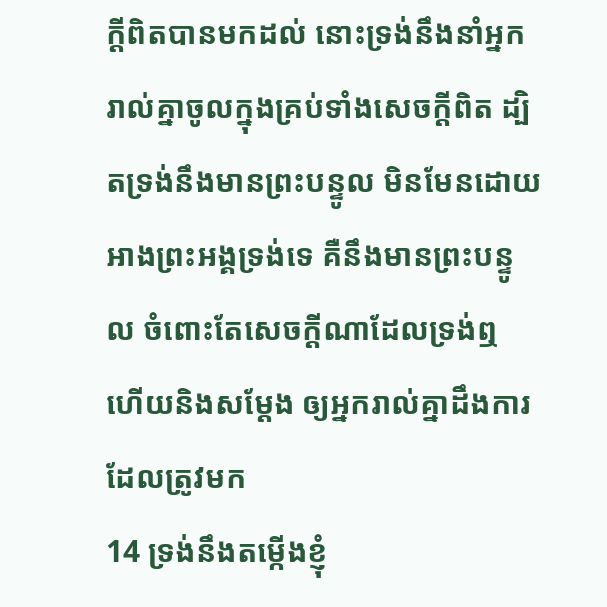ក្ដីពិតបានមកដល់ នោះទ្រង់នឹងនាំអ្នករាល់គ្នាចូលក្នុងគ្រប់ទាំងសេចក្ដីពិត ដ្បិតទ្រង់នឹងមានព្រះបន្ទូល មិនមែនដោយអាងព្រះអង្គទ្រង់ទេ គឺនឹងមានព្រះបន្ទូល ចំពោះតែសេចក្ដីណាដែលទ្រង់ឮ ហើយនិងសម្ដែង ឲ្យអ្នករាល់គ្នាដឹងការដែលត្រូវមក
14 ទ្រង់នឹងតម្កើងខ្ញុំ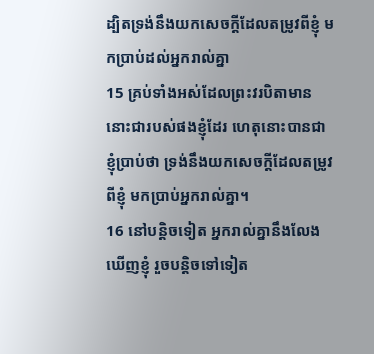ដ្បិតទ្រង់នឹងយកសេចក្ដីដែលតម្រូវពីខ្ញុំ មកប្រាប់ដល់អ្នករាល់គ្នា
15 គ្រប់ទាំងអស់ដែលព្រះវរបិតាមាន នោះជារបស់ផងខ្ញុំដែរ ហេតុនោះបានជាខ្ញុំប្រាប់ថា ទ្រង់នឹងយកសេចក្ដីដែលតម្រូវពីខ្ញុំ មកប្រាប់អ្នករាល់គ្នា។
16 នៅបន្តិចទៀត អ្នករាល់គ្នានឹងលែងឃើញខ្ញុំ រួចបន្តិចទៅទៀត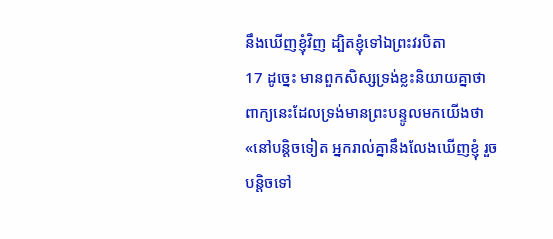នឹងឃើញខ្ញុំវិញ ដ្បិតខ្ញុំទៅឯព្រះវរបិតា
17 ដូច្នេះ មានពួកសិស្សទ្រង់ខ្លះនិយាយគ្នាថា ពាក្យនេះដែលទ្រង់មានព្រះបន្ទូលមកយើងថា «នៅបន្តិចទៀត អ្នករាល់គ្នានឹងលែងឃើញខ្ញុំ រួចបន្តិចទៅ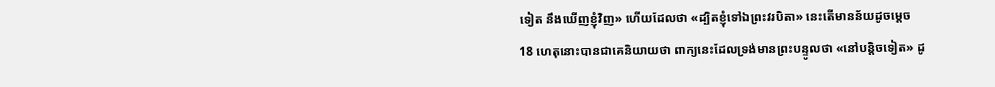ទៀត នឹងឃើញខ្ញុំវិញ» ហើយដែលថា «ដ្បិតខ្ញុំទៅឯព្រះវរបិតា» នេះតើមានន័យដូចម្តេច
18 ហេតុនោះបានជាគេនិយាយថា ពាក្យនេះដែលទ្រង់មានព្រះបន្ទូលថា «នៅបន្តិចទៀត» ដូ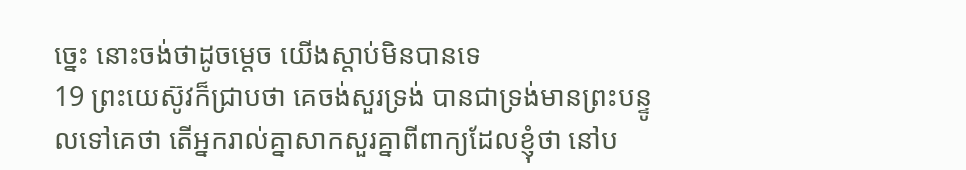ច្នេះ នោះចង់ថាដូចម្តេច យើងស្តាប់មិនបានទេ
19 ព្រះយេស៊ូវក៏ជ្រាបថា គេចង់សួរទ្រង់ បានជាទ្រង់មានព្រះបន្ទូលទៅគេថា តើអ្នករាល់គ្នាសាកសួរគ្នាពីពាក្យដែលខ្ញុំថា នៅប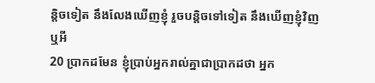ន្តិចទៀត នឹងលែងឃើញខ្ញុំ រួចបន្តិចទៅទៀត នឹងឃើញខ្ញុំវិញ ឬអី
20 ប្រាកដមែន ខ្ញុំប្រាប់អ្នករាល់គ្នាជាប្រាកដថា អ្នក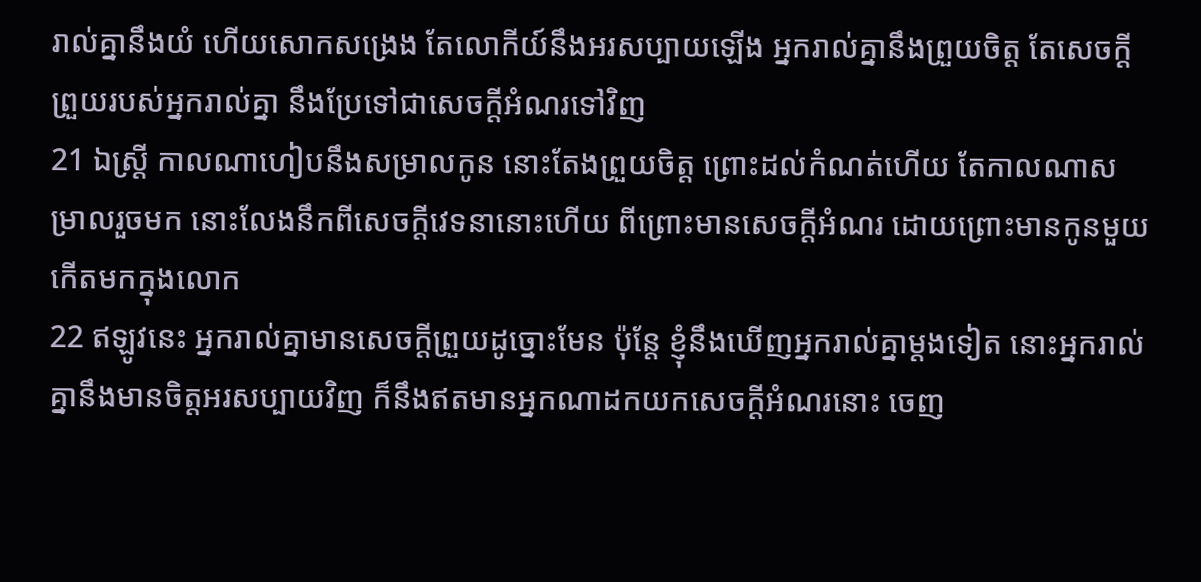រាល់គ្នានឹងយំ ហើយសោកសង្រេង តែលោកីយ៍នឹងអរសប្បាយឡើង អ្នករាល់គ្នានឹងព្រួយចិត្ត តែសេចក្ដីព្រួយរបស់អ្នករាល់គ្នា នឹងប្រែទៅជាសេចក្ដីអំណរទៅវិញ
21 ឯស្ត្រី កាលណាហៀបនឹងសម្រាលកូន នោះតែងព្រួយចិត្ត ព្រោះដល់កំណត់ហើយ តែកាលណាសម្រាលរួចមក នោះលែងនឹកពីសេចក្ដីវេទនានោះហើយ ពីព្រោះមានសេចក្ដីអំណរ ដោយព្រោះមានកូនមួយកើតមកក្នុងលោក
22 ឥឡូវនេះ អ្នករាល់គ្នាមានសេចក្ដីព្រួយដូច្នោះមែន ប៉ុន្តែ ខ្ញុំនឹងឃើញអ្នករាល់គ្នាម្តងទៀត នោះអ្នករាល់គ្នានឹងមានចិត្តអរសប្បាយវិញ ក៏នឹងឥតមានអ្នកណាដកយកសេចក្ដីអំណរនោះ ចេញ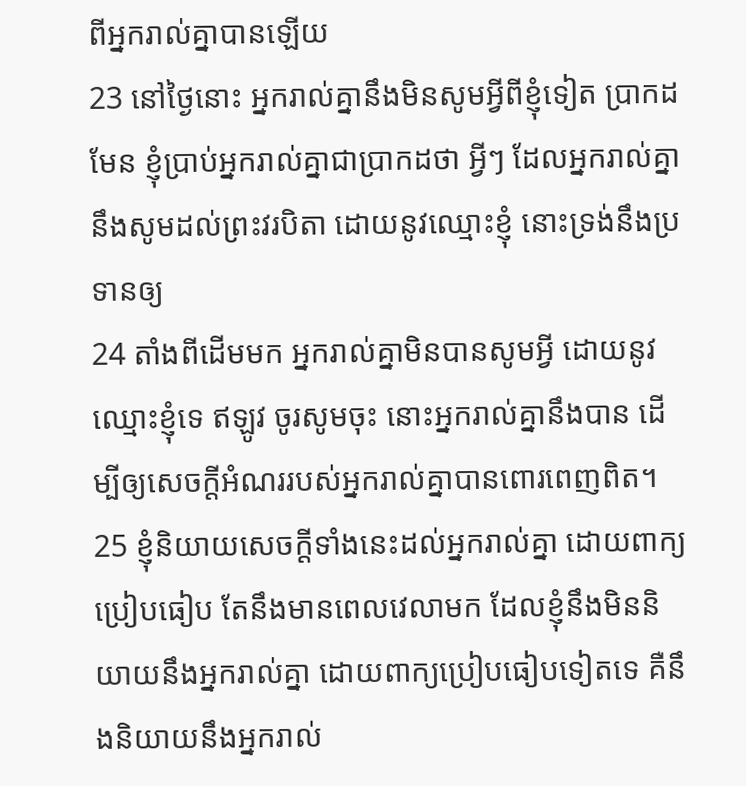ពីអ្នករាល់គ្នាបានឡើយ
23 នៅថ្ងៃនោះ អ្នករាល់គ្នានឹងមិនសូមអ្វីពីខ្ញុំទៀត ប្រាកដមែន ខ្ញុំប្រាប់អ្នករាល់គ្នាជាប្រាកដថា អ្វីៗ ដែលអ្នករាល់គ្នានឹងសូមដល់ព្រះវរបិតា ដោយនូវឈ្មោះខ្ញុំ នោះទ្រង់នឹងប្រទានឲ្យ
24 តាំងពីដើមមក អ្នករាល់គ្នាមិនបានសូមអ្វី ដោយនូវឈ្មោះខ្ញុំទេ ឥឡូវ ចូរសូមចុះ នោះអ្នករាល់គ្នានឹងបាន ដើម្បីឲ្យសេចក្ដីអំណររបស់អ្នករាល់គ្នាបានពោរពេញពិត។
25 ខ្ញុំនិយាយសេចក្ដីទាំងនេះដល់អ្នករាល់គ្នា ដោយពាក្យប្រៀបធៀប តែនឹងមានពេលវេលាមក ដែលខ្ញុំនឹងមិននិយាយនឹងអ្នករាល់គ្នា ដោយពាក្យប្រៀបធៀបទៀតទេ គឺនឹងនិយាយនឹងអ្នករាល់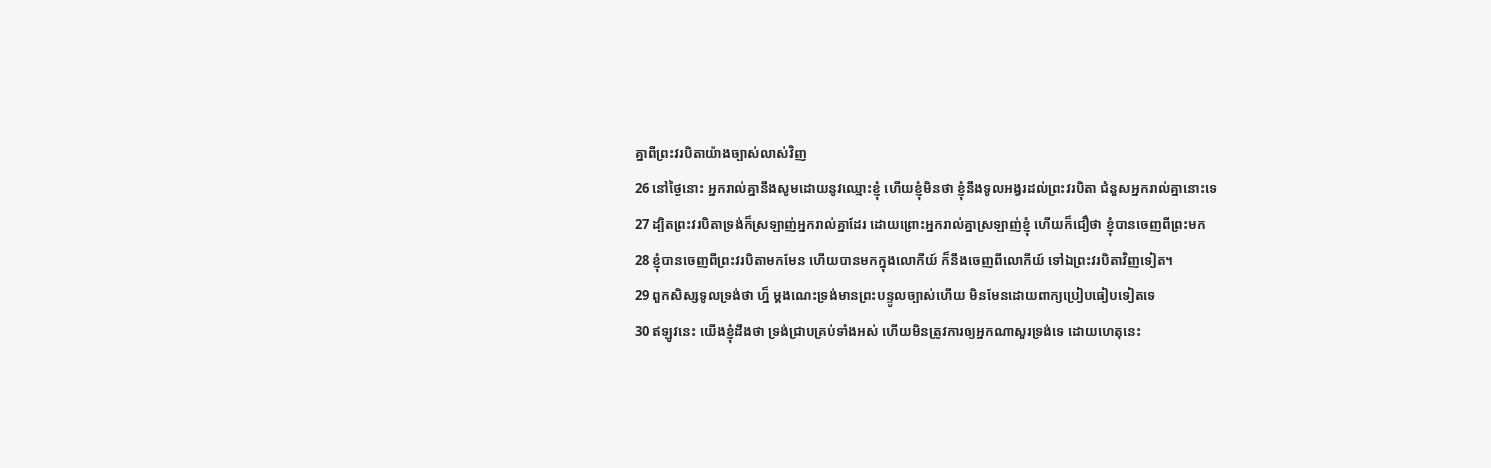គ្នាពីព្រះវរបិតាយ៉ាងច្បាស់លាស់វិញ
26 នៅថ្ងៃនោះ អ្នករាល់គ្នានឹងសូមដោយនូវឈ្មោះខ្ញុំ ហើយខ្ញុំមិនថា ខ្ញុំនឹងទូលអង្វរដល់ព្រះវរបិតា ជំនួសអ្នករាល់គ្នានោះទេ
27 ដ្បិតព្រះវរបិតាទ្រង់ក៏ស្រឡាញ់អ្នករាល់គ្នាដែរ ដោយព្រោះអ្នករាល់គ្នាស្រឡាញ់ខ្ញុំ ហើយក៏ជឿថា ខ្ញុំបានចេញពីព្រះមក
28 ខ្ញុំបានចេញពីព្រះវរបិតាមកមែន ហើយបានមកក្នុងលោកីយ៍ ក៏នឹងចេញពីលោកីយ៍ ទៅឯព្រះវរបិតាវិញទៀត។
29 ពួកសិស្សទូលទ្រង់ថា ហ្ន៏ ម្តងណេះទ្រង់មានព្រះបន្ទូលច្បាស់ហើយ មិនមែនដោយពាក្យប្រៀបធៀបទៀតទេ
30 ឥឡូវនេះ យើងខ្ញុំដឹងថា ទ្រង់ជ្រាបគ្រប់ទាំងអស់ ហើយមិនត្រូវការឲ្យអ្នកណាសួរទ្រង់ទេ ដោយហេតុនេះ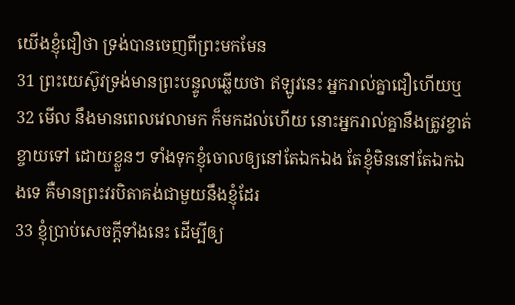យើងខ្ញុំជឿថា ទ្រង់បានចេញពីព្រះមកមែន
31 ព្រះយេស៊ូវទ្រង់មានព្រះបន្ទូលឆ្លើយថា ឥឡូវនេះ អ្នករាល់គ្នាជឿហើយឬ
32 មើល នឹងមានពេលវេលាមក ក៏មកដល់ហើយ នោះអ្នករាល់គ្នានឹងត្រូវខ្ចាត់ខ្ចាយទៅ ដោយខ្លួនៗ ទាំងទុកខ្ញុំចោលឲ្យនៅតែឯកឯង តែខ្ញុំមិននៅតែឯកឯងទេ គឺមានព្រះវរបិតាគង់ជាមួយនឹងខ្ញុំដែរ
33 ខ្ញុំប្រាប់សេចក្ដីទាំងនេះ ដើម្បីឲ្យ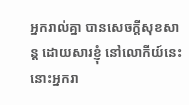អ្នករាល់គ្នា បានសេចក្ដីសុខសាន្ត ដោយសារខ្ញុំ នៅលោកីយ៍នេះ នោះអ្នករា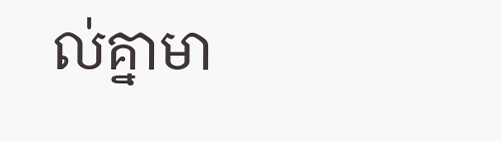ល់គ្នាមា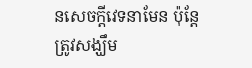នសេចក្ដីវេទនាមែន ប៉ុន្តែ ត្រូវសង្ឃឹម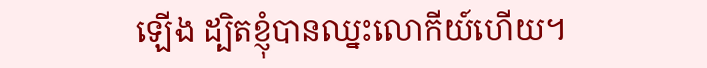ឡើង ដ្បិតខ្ញុំបានឈ្នះលោកីយ៍ហើយ។